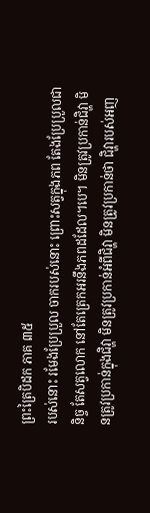ព្រះត្រៃបិដក ភាគ ៣៥
របស់នោះ រមែងប្រែប្រួល ចាករបស់នោះ ព្រោះសត្វក្នុងភព តែងប្រែប្រួលជានិច្ច តែសត្វលោក នៅតែត្រេកអរនឹងភពដដែល។បេ។ មិនត្រូវប្រកាន់ជិវ្ហា មិនត្រូវប្រកាន់ក្នុងជិវ្ហា មិនត្រូវប្រកាន់អំពីជិវ្ហា មិនត្រូវប្រកាន់ថា ជិវ្ហារបស់អញ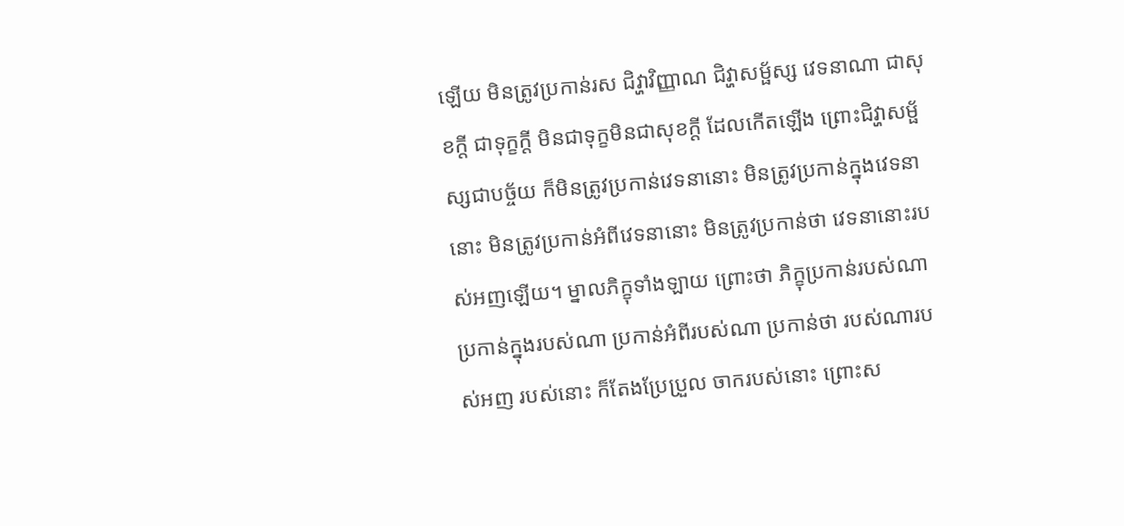ឡើយ មិនត្រូវប្រកាន់រស ជិវ្ហាវិញ្ញាណ ជិវ្ហាសម្ផ័ស្ស វេទនាណា ជាសុខក្តី ជាទុក្ខក្តី មិនជាទុក្ខមិនជាសុខក្តី ដែលកើតឡើង ព្រោះជិវ្ហាសម្ផ័ស្សជាបច្ច័យ ក៏មិនត្រូវប្រកាន់វេទនានោះ មិនត្រូវប្រកាន់ក្នុងវេទនានោះ មិនត្រូវប្រកាន់អំពីវេទនានោះ មិនត្រូវប្រកាន់ថា វេទនានោះរបស់អញឡើយ។ ម្នាលភិក្ខុទាំងឡាយ ព្រោះថា ភិក្ខុប្រកាន់របស់ណា ប្រកាន់ក្នុងរបស់ណា ប្រកាន់អំពីរបស់ណា ប្រកាន់ថា របស់ណារបស់អញ របស់នោះ ក៏តែងប្រែប្រួល ចាករបស់នោះ ព្រោះស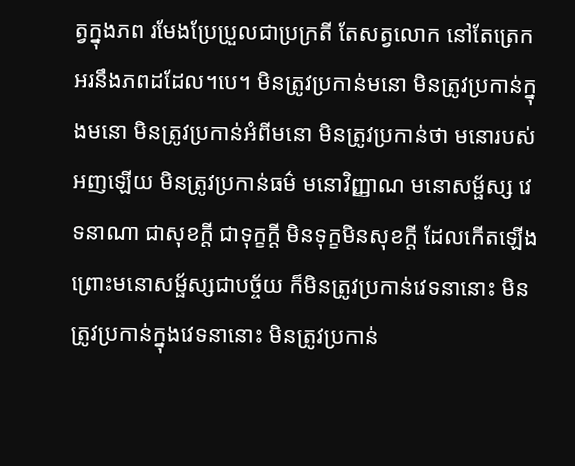ត្វក្នុងភព រមែងប្រែប្រួលជាប្រក្រតី តែសត្វលោក នៅតែត្រេកអរនឹងភពដដែល។បេ។ មិនត្រូវប្រកាន់មនោ មិនត្រូវប្រកាន់ក្នុងមនោ មិនត្រូវប្រកាន់អំពីមនោ មិនត្រូវប្រកាន់ថា មនោរបស់អញឡើយ មិនត្រូវប្រកាន់ធម៌ មនោវិញ្ញាណ មនោសម្ផ័ស្ស វេទនាណា ជាសុខក្តី ជាទុក្ខក្តី មិនទុក្ខមិនសុខក្តី ដែលកើតឡើង ព្រោះមនោសម្ផ័ស្សជាបច្ច័យ ក៏មិនត្រូវប្រកាន់វេទនានោះ មិនត្រូវប្រកាន់ក្នុងវេទនានោះ មិនត្រូវប្រកាន់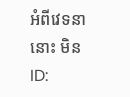អំពីវេទនានោះ មិន
ID: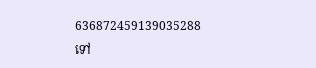636872459139035288
ទៅ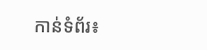កាន់ទំព័រ៖